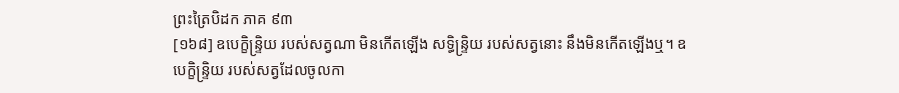ព្រះត្រៃបិដក ភាគ ៩៣
[១៦៨] ឧបេក្ខិន្ទ្រិយ របស់សត្វណា មិនកើតឡើង សទ្ធិន្ទ្រិយ របស់សត្វនោះ នឹងមិនកើតឡើងឬ។ ឧបេក្ខិន្ទ្រិយ របស់សត្វដែលចូលកា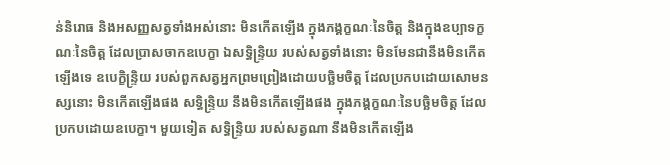ន់និរោធ និងអសញ្ញសត្វទាំងអស់នោះ មិនកើតឡើង ក្នុងភង្គក្ខណៈនៃចិត្ត និងក្នុងឧប្បាទក្ខណៈនៃចិត្ត ដែលប្រាសចាកឧបេក្ខា ឯសទ្ធិន្ទ្រិយ របស់សត្វទាំងនោះ មិនមែនជានឹងមិនកើតឡើងទេ ឧបេក្ខិន្ទ្រិយ របស់ពួកសត្វអ្នកព្រមព្រៀងដោយបច្ឆិមចិត្ត ដែលប្រកបដោយសោមនស្សនោះ មិនកើតឡើងផង សទ្ធិន្ទ្រិយ នឹងមិនកើតឡើងផង ក្នុងភង្គក្ខណៈនៃបច្ឆិមចិត្ត ដែលប្រកបដោយឧបេក្ខា។ មួយទៀត សទ្ធិន្ទ្រិយ របស់សត្វណា នឹងមិនកើតឡើង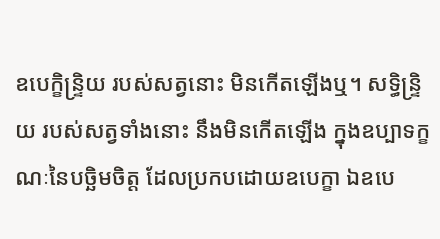ឧបេក្ខិន្ទ្រិយ របស់សត្វនោះ មិនកើតឡើងឬ។ សទ្ធិន្ទ្រិយ របស់សត្វទាំងនោះ នឹងមិនកើតឡើង ក្នុងឧប្បាទក្ខណៈនៃបច្ឆិមចិត្ត ដែលប្រកបដោយឧបេក្ខា ឯឧបេ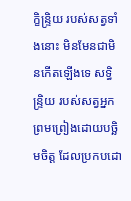ក្ខិន្ទ្រិយ របស់សត្វទាំងនោះ មិនមែនជាមិនកើតឡើងទេ សទិ្ធន្ទ្រិយ របស់សត្វអ្នកព្រមព្រៀងដោយបច្ឆិមចិត្ត ដែលប្រកបដោ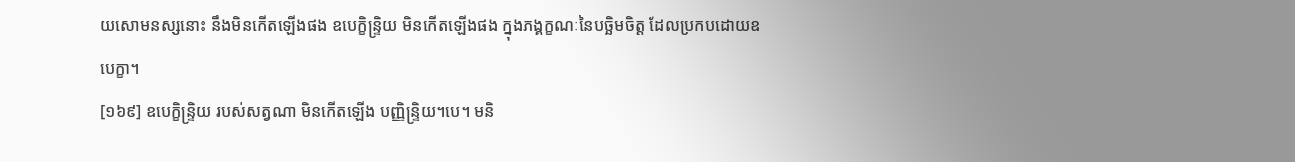យសោមនស្សនោះ នឹងមិនកើតឡើងផង ឧបេក្ខិន្ទ្រិយ មិនកើតឡើងផង ក្នុងភង្គក្ខណៈនៃបច្ឆិមចិត្ត ដែលប្រកបដោយឧបេក្ខា។
[១៦៩] ឧបេក្ខិន្ទ្រិយ របស់សត្វណា មិនកើតឡើង បញ្ញិន្ទ្រិយ។បេ។ មនិ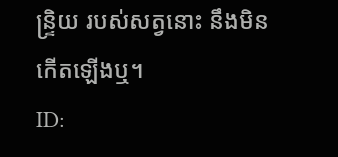ន្ទ្រិយ របស់សត្វនោះ នឹងមិនកើតឡើងឬ។
ID: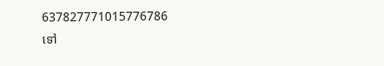637827771015776786
ទៅ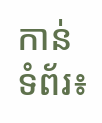កាន់ទំព័រ៖